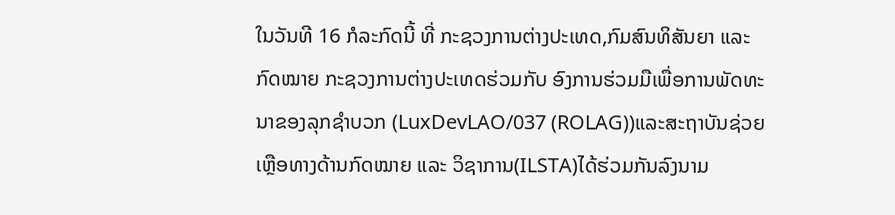ໃນວັນທີ 16 ກໍລະກົດນີ້ ທີ່ ກະຊວງການຕ່າງປະເທດ,ກົມສົນທິສັນຍາ ແລະ ກົດໝາຍ ກະຊວງການຕ່າງປະເທດຮ່ວມກັບ ອົງການຮ່ວມມືເພື່ອການພັດທະນາຂອງລຸກຊໍາບວກ (LuxDevLAO/037 (ROLAG))ແລະສະຖາບັນຊ່ວຍເຫຼືອທາງດ້ານກົດໝາຍ ແລະ ວິຊາການ(ILSTA)ໄດ້ຮ່ວມກັນລົງນາມ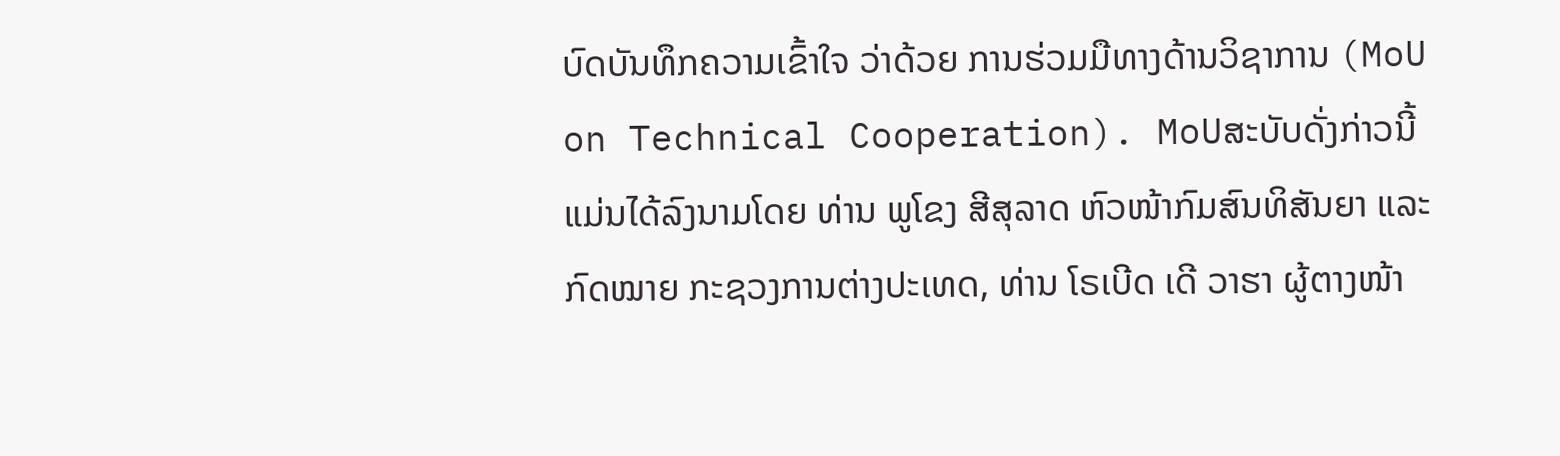ບົດບັນທຶກຄວາມເຂົ້າໃຈ ວ່າດ້ວຍ ການຮ່ວມມືທາງດ້ານວິຊາການ (MoU on Technical Cooperation). MoUສະບັບດັ່ງກ່າວນີ້ ແມ່ນໄດ້ລົງນາມໂດຍ ທ່ານ ພູໂຂງ ສີສຸລາດ ຫົວໜ້າກົມສົນທິສັນຍາ ແລະ ກົດໝາຍ ກະຊວງການຕ່າງປະເທດ, ທ່ານ ໂຣເບີດ ເດີ ວາຮາ ຜູ້ຕາງໜ້າ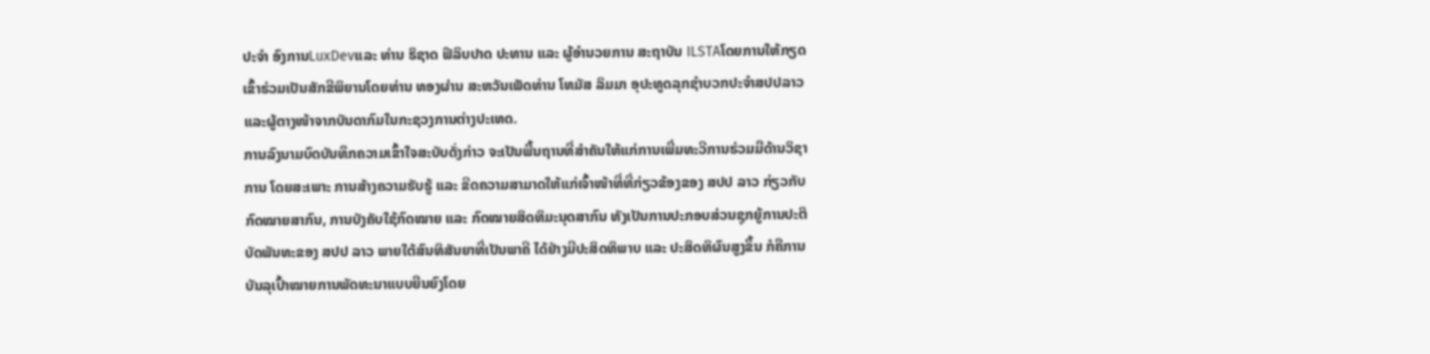ປະຈຳ ອົງການLuxDevແລະ ທ່ານ ຣິຊາດ ຟີລິບປາດ ປະທານ ແລະ ຜູ້ອຳນວຍການ ສະຖາບັນ ILSTAໂດຍການໃຫ້ກຽດເຂົ້າຮ່ວມເປັນສັກຂີພິຍານໂດຍທ່ານ ທອງຜ່ານ ສະຫວັນເພັດທ່ານ ໂທມັສ ລິມມາ ອຸປະທູດລຸກຊໍາບວກປະຈໍາສປປລາວ ແລະຜູ້ຕາງໜ້າຈາກບັນດາກົມໃນກະຊວງການຕ່າງປະເທດ.
ການລົງນາມບົດບັນທຶກຄວາມເຂົ້າໃຈສະບັບດັ່ງກ່າວ ຈະເປັນພື້ນຖານທີ່ສຳຄັນໃຫ້ແກ່ການເພີ່ມທະວີການຮ່ວມມືດ້ານວິຊາການ ໂດຍສະເພາະ ການສ້າງຄວາມຮັບຮູ້ ແລະ ຂີດຄວາມສາມາດໃຫ້ແກ່ເຈົ້າໜ້າທີ່ທີ່ກ່ຽວຂ້ອງຂອງ ສປປ ລາວ ກ່ຽວກັບ ກົດໝາຍສາກົນ, ການບັງຄັບໃຊ້ກົດໝາຍ ແລະ ກົດໝາຍສິດທິມະນຸດສາກົນ ທັງເປັນການປະກອບສ່ວນຊຸກຍູ້ການປະຕິບັດພັນທະຂອງ ສປປ ລາວ ພາຍໃຕ້ສົນທິສັນຍາທີ່ເປັນພາຄີ ໄດ້ຢ່າງມີປະສິດທິພາບ ແລະ ປະສິດທິຜົນສູງຂຶ້ນ ກໍຄືການບັນລຸເປົ້າໝາຍການພັດທະນາແບບຍືນຍົງໂດຍ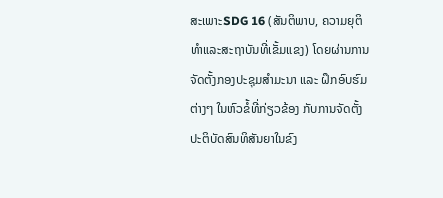ສະເພາະSDG 16 (ສັນຕິພາບ, ຄວາມຍຸຕິທຳແລະສະຖາບັນທີ່ເຂັ້ມແຂງ) ໂດຍຜ່ານການຈັດຕັ້ງກອງປະຊຸມສໍາມະນາ ແລະ ຝຶກອົບຮົມຕ່າງໆ ໃນຫົວຂໍ້ທີ່ກ່ຽວຂ້ອງ ກັບການຈັດຕັ້ງປະຕິບັດສົນທິສັນຍາໃນຂົງ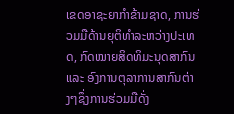ເຂດອາຊະຍາກຳຂ້າມຊາດ, ການຮ່ວມມືດ້ານຍຸຕິທຳລະຫວ່າງປະເທດ, ກົດໝາຍສິດທິມະນຸດສາກົນ ແລະ ອົງການຕຸລາການສາກົນຕ່າງໆຊຶ່ງການຮ່ວມມືດັ່ງ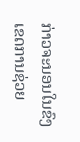ກ່າວຈະນອນໃນຂົງເຂດການຊ່ວຍ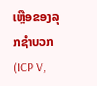ເຫຼືອຂອງລຸກຊຳບວກ (ICP V,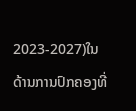2023-2027)ໃນດ້ານການປົກຄອງທີ່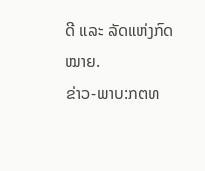ດີ ແລະ ລັດແຫ່ງກົດໝາຍ.
ຂ່າວ-ພາບ:ກຕທ